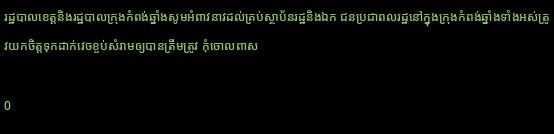រដ្ឋបាលខេត្តនិងរដ្ឋបាលក្រុងកំពង់ឆ្នាំងសូមអំពាវនាវដល់គ្រប់ស្ថាប័នរដ្ឋនិងឯក ជនប្រជាពលរដ្ឋនៅក្នុងក្រុងកំពង់ឆ្នាំងទាំងអស់ត្រូវយកចិត្តទុកដាក់វេចខ្ចប់សំរាមឲ្យបានត្រឹមត្រូវ កុំចោលពាស

0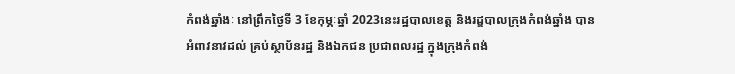កំពង់ឆ្នាំងៈ នៅព្រឹកថ្ងៃទី 3 ខែកុម្ភៈឆ្នាំ 2023នេះរដ្ឋបាលខេត្ត និងរដ្ឌបាលក្រុងកំពង់ឆ្នាំង បានអំពាវនាវដល់ គ្រប់ស្ថាប័នរដ្ឋ និងឯកជន ប្រជាពលរដ្ឋ ក្នុងក្រុងកំពង់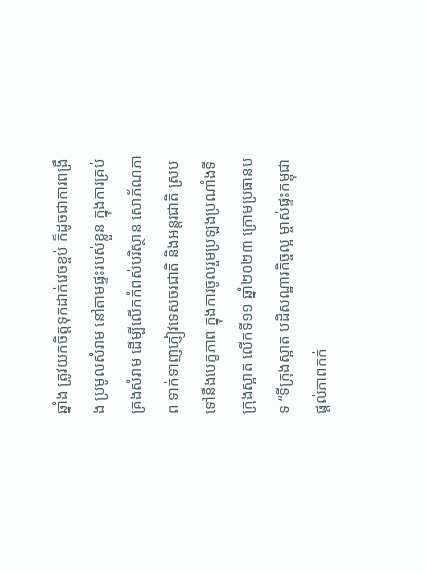ឆ្នាំង ត្រូវយកចិត្តទុកដាក់វេចខ្ចប់ ក៏ដូចជាការពង្រឹង ប្រមូលសំរាម នៅតាមផ្ទះរបស់ខ្លួន ក្នុងការគ្រប់គ្រងសំរាម ដើម្បីលើកកំពស់បរិស្ថាន សោភ័ណភាព ទាក់ទាញភ្ញៀវទេសចរជាតិ និងអន្តរជាតិ ស្របទៅនឺងបេក្ខភាព ក្នុងការចូលរួមប្រឡងប្រណាំងទីក្រុងស្អាត លើកទី១១ ឆ្នាំ២០២៣ ក្រោមប្រធានបទ “ទីក្រុងស្អាត បដិសណ្ឋារកិច្ចល្អ ម្ចាស់ផ្ទះកម្ពុជា ផ្តល់ភាពកក់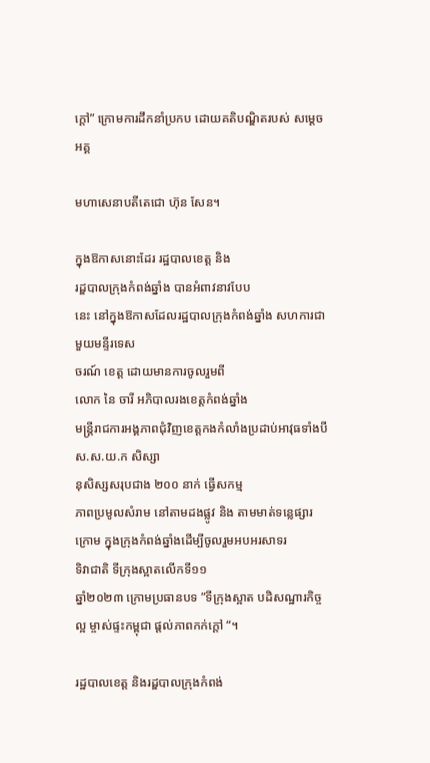ក្តៅ” ក្រោមការដឹកនាំប្រកប ដោយគតិបណ្ឌិតរបស់ សម្តេចអគ្គ

មហាសេនាបតីតេជោ ហ៊ុន សែន។

ក្នុងឱកាសនោះដែរ រដ្ឋបាលខេត្ត និង
រដ្ឌបាលក្រុងកំពង់ឆ្នាំង បានអំពាវនាវបែប
នេះ នៅក្នុងឱកាសដែលរដ្ឋបាលក្រុងកំពង់ឆ្នាំង សហការជាមួយមន្ទីរទេស
ចរណ៍ ខេត្ត ដោយមានការចូលរួមពី
លោក នៃ ចារី អភិបាលរងខេត្តកំពង់ឆ្នាំង
មន្រ្តីរាជការអង្គភាពជុំវិញខេត្តកងកំលាំងប្រដាប់អាវុធទាំងបី ស.ស.យ.ក សិស្សា
នុសិស្សសរុបជាង ២០០ នាក់ ធ្វើសកម្ម
ភាពប្រមូលសំរាម នៅតាមដងផ្លូវ និង តាមមាត់ទន្លេផ្សារក្រោម ក្នុងក្រុងកំពង់ឆ្នាំងដើម្បីចូលរួមអបអរសាទរ
ទិវាជាតិ ទីក្រុងស្អាតលើកទី១១
ឆ្នាំ២០២៣ ក្រោមប្រធានបទ ”ទីក្រុងស្អាត បដិសណ្ឋារកិច្ចល្អ ម្ចាស់ផ្ទះកម្ពុជា ផ្តល់ភាពកក់ក្តៅ “។

រដ្ឋបាលខេត្ត និងរដ្ឌបាលក្រុងកំពង់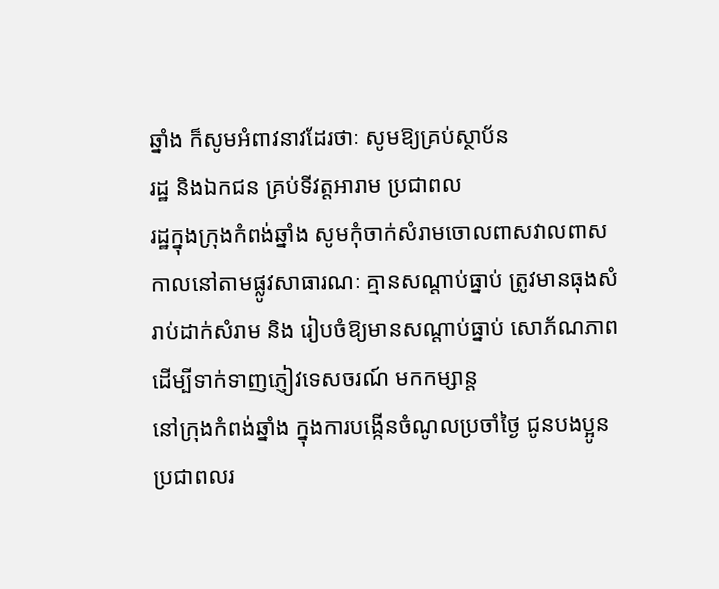ឆ្នាំង ក៏សូមអំពាវនាវដែរថាៈ សូមឱ្យគ្រប់ស្ថាប័ន
រដ្ឋ និងឯកជន គ្រប់ទីវត្តអារាម ប្រជាពល
រដ្ឋក្នុងក្រុងកំពង់ឆ្នាំង សូមកុំចាក់សំរាមចោលពាសវាលពាសកាលនៅតាមផ្លូវសាធារណៈ គ្មានសណ្តាប់ធ្នាប់ ត្រូវមានធុងសំរាប់ដាក់សំរាម និង រៀបចំឱ្យមានសណ្តាប់ធ្នាប់ សោភ័ណភាព ដើម្បីទាក់ទាញភ្ញៀវទេសចរណ៍ មកកម្សាន្ត
នៅក្រុងកំពង់ឆ្នាំង ក្នុងការបង្កើនចំណូលប្រចាំថ្ងៃ ជូនបងប្អូនប្រជាពលរ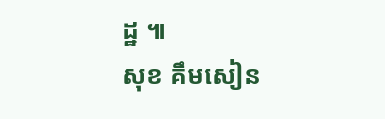ដ្ឋ ៕
សុខ គឹមសៀន